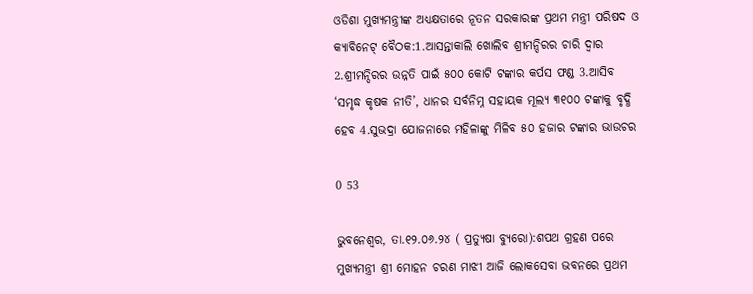ଓଡିଶା ମୁଖ୍ୟମନ୍ତ୍ରୀଙ୍କ ଅଧ୍ୟକ୍ଷତାରେ ନୂତନ ସରକାରଙ୍କ ପ୍ରଥମ ମନ୍ତ୍ରୀ ପରିଷଦ ଓ କ୍ୟାବିନେଟ୍‌ ବୈଠକ:1.ଆସନ୍ତାକାଲି ଖୋଲିବ ଶ୍ରୀମନ୍ଦିରର ଚାରି ଦ୍ବାର 2.ଶ୍ରୀମନ୍ଦିରର ଉନ୍ନତି ପାଇଁ ୫୦୦ କୋଟି ଟଙ୍କାର କର୍ପସ ଫଣ୍ଡ 3.ଆସିବ ‘ସମୃଦ୍ଧ କୃଷକ ନୀତି’, ଧାନର ସର୍ବନିମ୍ନ ସହାୟକ ମୂଲ୍ୟ ୩୧୦୦ ଟଙ୍କାକୁ ବୃଦ୍ଧି ହେବ 4.ସୁଭଦ୍ରା ଯୋଜନାରେ ମହିଳାଙ୍କୁ ମିଳିବ ୫୦ ହଜାର ଟଙ୍କାର ଭାଉଚର

0 53

ଭୁବନେଶ୍ବର, ତା.୧୨.୦୬.୨୪ ( ପ୍ରତ୍ୟୁଷା ବ୍ୟୁରୋ):ଶପଥ ଗ୍ରହଣ ପରେ ମୁଖ୍ୟମନ୍ତ୍ରୀ ଶ୍ରୀ ମୋହନ ଚରଣ ମାଝୀ ଆଜି ଲୋକସେବା ଭବନରେ ପ୍ରଥମ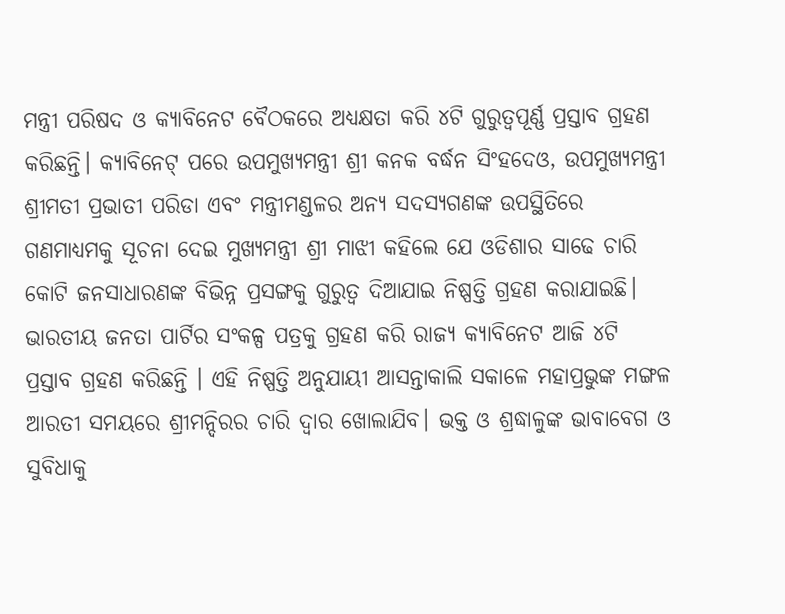ମନ୍ତ୍ରୀ ପରିଷଦ ଓ କ୍ୟାବିନେଟ ବୈଠକରେ ଅଧ୍ୟକ୍ଷତା କରି ୪ଟି ଗୁରୁତ୍ବପୂର୍ଣ୍ଣ ପ୍ରସ୍ତାବ ଗ୍ରହଣ କରିଛନ୍ତି। କ୍ୟାବିନେଟ୍‌ ପରେ ଉପମୁଖ୍ୟମନ୍ତ୍ରୀ ଶ୍ରୀ କନକ ବର୍ଦ୍ଧନ ସିଂହଦେଓ, ଉପମୁଖ୍ୟମନ୍ତ୍ରୀ ଶ୍ରୀମତୀ ପ୍ରଭାତୀ ପରିଡା ଏବଂ ମନ୍ତ୍ରୀମଣ୍ଡଳର ଅନ୍ୟ ସଦସ୍ୟଗଣଙ୍କ ଉପସ୍ଥିତିରେ ଗଣମାଧ୍ୟମକୁ ସୂଚନା ଦେଇ ମୁଖ୍ୟମନ୍ତ୍ରୀ ଶ୍ରୀ ମାଝୀ କହିଲେ ଯେ ଓଡିଶାର ସାଢେ ଚାରି କୋଟି ଜନସାଧାରଣଙ୍କ ବିଭିନ୍ନ ପ୍ରସଙ୍ଗକୁ ଗୁରୁତ୍ବ ଦିଆଯାଇ ନିଷ୍ପତ୍ତି ଗ୍ରହଣ କରାଯାଇଛି। ଭାରତୀୟ ଜନତା ପାର୍ଟିର ସଂକଳ୍ପ ପତ୍ରକୁ ଗ୍ରହଣ କରି ରାଜ୍ୟ କ୍ୟାବିନେଟ ଆଜି ୪ଟି ପ୍ରସ୍ତାବ ଗ୍ରହଣ କରିଛନ୍ତି । ଏହି ନିଷ୍ପତ୍ତି ଅନୁଯାୟୀ ଆସନ୍ତାକାଲି ସକାଳେ ମହାପ୍ରଭୁଙ୍କ ମଙ୍ଗଳ ଆରତୀ ସମୟରେ ଶ୍ରୀମନ୍ଦିରର ଚାରି ଦ୍ବାର ଖୋଲାଯିବ। ଭକ୍ତ ଓ ଶ୍ରଦ୍ଧାଳୁଙ୍କ ଭାବାବେଗ ଓ ସୁବିଧାକୁ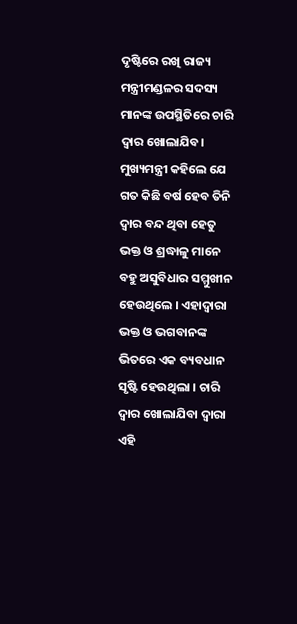ଦୃଷ୍ଟିରେ ରଖି ରାଜ୍ୟ ମନ୍ତ୍ରୀମଣ୍ଡଳର ସଦସ୍ୟ ମାନଙ୍କ ଉପସ୍ଥିତିରେ ଚାରି ଦ୍ବାର ଖୋଲାଯିବ। ମୁଖ୍ୟମନ୍ତ୍ରୀ କହିଲେ ଯେ ଗତ କିଛି ବର୍ଷ ହେବ ତିନି ଦ୍ବାର ବନ୍ଦ ଥିବା ହେତୁ ଭକ୍ତ ଓ ଶ୍ରଦ୍ଧାଳୁ ମାନେ ବହୁ ଅସୁବିଧାର ସମ୍ମୁଖୀନ ହେଉଥିଲେ । ଏହାଦ୍ବାରା ଭକ୍ତ ଓ ଭଗବାନଙ୍କ ଭିତରେ ଏକ ବ୍ୟବଧାନ ସୃଷ୍ଟି ହେଉଥିଲା । ଚାରି ଦ୍ବାର ଖୋଲାଯିବା ଦ୍ବାରା ଏହି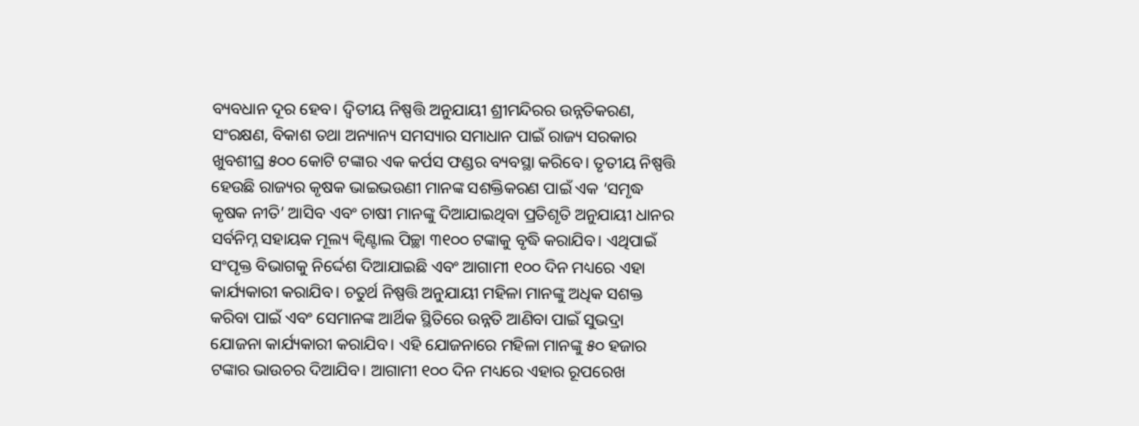ବ୍ୟବଧାନ ଦୂର ହେବ। ଦ୍ବିତୀୟ ନିଷ୍ପତ୍ତି ଅନୁଯାୟୀ ଶ୍ରୀମନ୍ଦିରର ଉନ୍ନତିକରଣ, ସଂରକ୍ଷଣ, ବିକାଶ ତଥା ଅନ୍ୟାନ୍ୟ ସମସ୍ୟାର ସମାଧାନ ପାଇଁ ରାଜ୍ୟ ସରକାର ଖୁବଶୀଘ୍ର ୫୦୦ କୋଟି ଟଙ୍କାର ଏକ କର୍ପସ ଫଣ୍ଡର ବ୍ୟବସ୍ଥା କରିବେ। ତୃତୀୟ ନିଷ୍ପତ୍ତି ହେଉଛି ରାଜ୍ୟର କୃଷକ ଭାଇଭଉଣୀ ମାନଙ୍କ ସଶକ୍ତିକରଣ ପାଇଁ ଏକ ‘ସମୃଦ୍ଧ କୃଷକ ନୀତି’ ଆସିବ ଏବଂ ଚାଷୀ ମାନଙ୍କୁ ଦିଆଯାଇଥିବା ପ୍ରତିଶୃତି ଅନୁଯାୟୀ ଧାନର ସର୍ବନିମ୍ନ ସହାୟକ ମୂଲ୍ୟ କ୍ବିଣ୍ଟାଲ ପିଚ୍ଛା ୩୧୦୦ ଟଙ୍କାକୁ ବୃଦ୍ଧି କରାଯିବ। ଏଥିପାଇଁ ସଂପୃକ୍ତ ବିଭାଗକୁ ନିର୍ଦ୍ଦେଶ ଦିଆଯାଇଛି ଏବଂ ଆଗାମୀ ୧୦୦ ଦିନ ମଧ୍ୟରେ ଏହା କାର୍ଯ୍ୟକାରୀ କରାଯିବ। ଚତୁର୍ଥ ନିଷ୍ପତ୍ତି ଅନୁଯାୟୀ ମହିଳା ମାନଙ୍କୁ ଅଧିକ ସଶକ୍ତ କରିବା ପାଇଁ ଏବଂ ସେମାନଙ୍କ ଆର୍ଥିକ ସ୍ଥିତିରେ ଉନ୍ନତି ଆଣିବା ପାଇଁ ସୁଭଦ୍ରା ଯୋଜନା କାର୍ଯ୍ୟକାରୀ କରାଯିବ। ଏହି ଯୋଜନାରେ ମହିଳା ମାନଙ୍କୁ ୫୦ ହଜାର ଟଙ୍କାର ଭାଉଚର ଦିଆଯିବ। ଆଗାମୀ ୧୦୦ ଦିନ ମଧ୍ୟରେ ଏହାର ରୂପରେଖ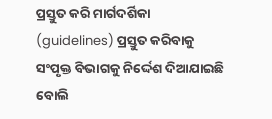ପ୍ରସ୍ତୁତ କରି ମାର୍ଗଦର୍ଶିକା (guidelines) ପ୍ରସ୍ତୁତ କରିବାକୁ ସଂପୃକ୍ତ ବିଭାଗକୁ ନିର୍ଦ୍ଦେଶ ଦିଆଯାଇଛି ବୋଲି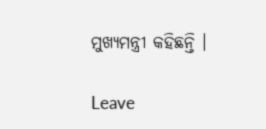ମୁଖ୍ୟମନ୍ତ୍ରୀ କହିଛନ୍ତି ।

Leave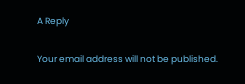A Reply

Your email address will not be published.